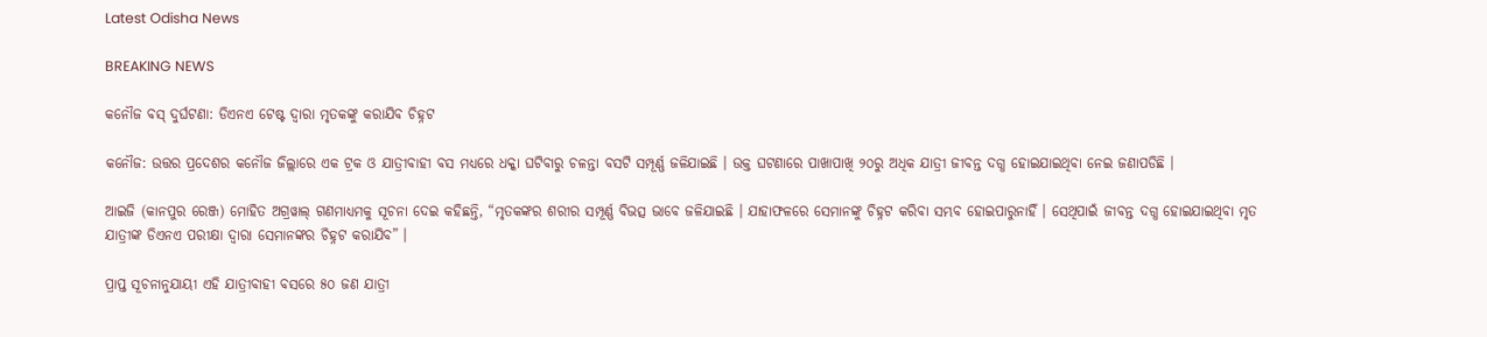Latest Odisha News

BREAKING NEWS

କନୌଜ ବସ୍ ଦୁର୍ଘଟଣା: ଡିଏନଏ ଟେଷ୍ଟ ଦ୍ୱାରା ମୃତକଙ୍କୁ କରାଯିବ ଚିହ୍ନଟ

କନୌଜ: ଉତ୍ତର ପ୍ରଦେଶର କନୌଜ ଜିଲ୍ଲାରେ ଏକ ଟ୍ରକ ଓ ଯାତ୍ରୀବାହୀ ବସ ମଧ୍ୟରେ ଧକ୍କା ଘଟିବାରୁ ଚଳନ୍ତା ବସଟି ସମ୍ପୂର୍ଣ୍ଣ ଜଳିଯାଇଛି । ଉକ୍ତ ଘଟଣାରେ ପାଖାପାଖି ୨୦ରୁ ଅଧିକ ଯାତ୍ରୀ ଜୀବନ୍ତ ଦଗ୍ଧ ହୋଇଯାଇଥିବା ନେଇ ଜଣାପଡିଛି ।

ଆଇଜି (କାନପୁର ରେଞ୍ଜ) ମୋହିତ ଅଗ୍ରୱାଲ୍ ଗଣମାଧ୍ୟମକୁ ସୂଚନା ଦେଇ କହିଛନ୍ତି, “ମୃତକଙ୍କର ଶରୀର ସମ୍ପୂର୍ଣ୍ଣ ବିଭତ୍ସ ଭାବେ ଜଳିଯାଇଛି । ଯାହାଫଳରେ ସେମାନଙ୍କୁ ଚିହ୍ନଟ କରିବା ସମ୍ଭବ ହୋଇପାରୁନାହିଁ । ସେଥିପାଇଁ ଜୀବନ୍ତ ଦଗ୍ଧ ହୋଇଯାଇଥିବା ମୃତ ଯାତ୍ରୀଙ୍କ ଡିଏନଏ ପରୀକ୍ଷା ଦ୍ୱାରା ସେମାନଙ୍କର ଚିହ୍ନଟ କରାଯିବ” ।

ପ୍ରାପ୍ତ ସୂଚନାନୁଯାୟୀ ଏହି ଯାତ୍ରୀବାହୀ ବସରେ ୫୦ ଜଣ ଯାତ୍ରୀ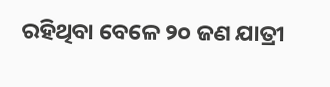ରହିଥିବା ବେଳେ ୨୦ ଜଣ ଯାତ୍ରୀ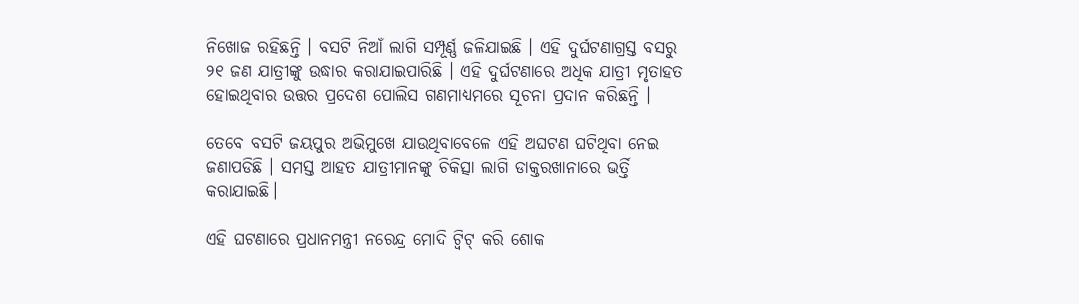ନିଖୋଜ ରହିଛନ୍ତି । ବସଟି ନିଆଁ ଲାଗି ସମ୍ପୂର୍ଣ୍ଣ ଜଳିଯାଇଛି । ଏହି ଦୁର୍ଘଟଣାଗ୍ରସ୍ତ ବସରୁ ୨୧ ଜଣ ଯାତ୍ରୀଙ୍କୁ ଉଦ୍ଧାର କରାଯାଇପାରିଛି । ଏହି ଦୁର୍ଘଟଣାରେ ଅଧିକ ଯାତ୍ରୀ ମୃତାହତ ହୋଇଥିବାର ଉତ୍ତର ପ୍ରଦେଶ ପୋଲିସ ଗଣମାଧ୍ୟମରେ ସୂଚନା ପ୍ରଦାନ କରିଛନ୍ତି ।

ତେବେ ବସଟି ଜୟପୁର ଅଭିମୁଖେ ଯାଉଥିବାବେଳେ ଏହି ଅଘଟଣ ଘଟିଥିବା ନେଇ ଜଣାପଡିଛି । ସମସ୍ତ ଆହତ ଯାତ୍ରୀମାନଙ୍କୁ ଚିକିତ୍ସା ଲାଗି ଡାକ୍ତରଖାନାରେ ଭର୍ତ୍ତି କରାଯାଇଛି।

ଏହି ଘଟଣାରେ ପ୍ରଧାନମନ୍ତ୍ରୀ ନରେନ୍ଦ୍ର ମୋଦି ଟ୍ୱିଟ୍ କରି ଶୋକ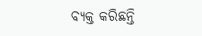ବ୍ୟକ୍ତ କରିଛନ୍ତି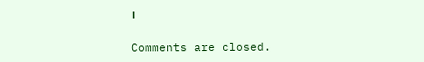।

Comments are closed.